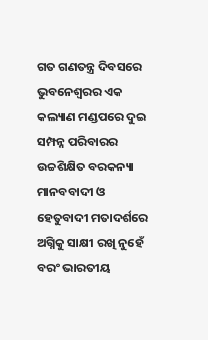ଗତ ଗଣତନ୍ତ୍ର ଦିବସରେ ଭୁବନେଶ୍ୱରର ଏକ କଲ୍ୟାଣ ମଣ୍ଡପରେ ଦୁଇ ସମ୍ପନ୍ନ ପରିବାରର ଉଚ୍ଚଶିକ୍ଷିତ ବରକନ୍ୟା ମାନବବାଦୀ ଓ ହେତୁବାଦୀ ମତାଦର୍ଶରେ ଅଗ୍ନିକୁ ସାକ୍ଷୀ ରଖି ନୁହେଁ ବରଂ ଭାରତୀୟ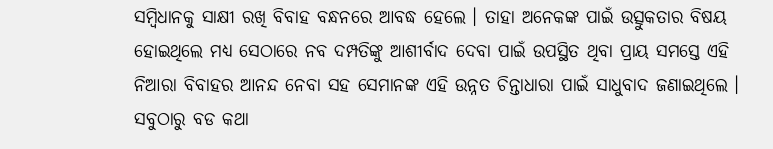ସମ୍ବିଧାନକୁ ସାକ୍ଷୀ ରଖି ବିବାହ ବନ୍ଧନରେ ଆବଦ୍ଧ ହେଲେ । ତାହା ଅନେକଙ୍କ ପାଇଁ ଉତ୍ସୁକତାର ବିଷୟ ହୋଇଥିଲେ ମଧ୍ୟ ସେଠାରେ ନବ ଦମ୍ପତିଙ୍କୁ ଆଶୀର୍ବାଦ ଦେବା ପାଇଁ ଉପସ୍ଥିତ ଥିବା ପ୍ରାୟ ସମସ୍ତେ ଏହି ନିଆରା ବିବାହର ଆନନ୍ଦ ନେବା ସହ ସେମାନଙ୍କ ଏହି ଉନ୍ନତ ଚିନ୍ତାଧାରା ପାଇଁ ସାଧୁବାଦ ଜଣାଇଥିଲେ । ସବୁଠାରୁ ବଡ କଥା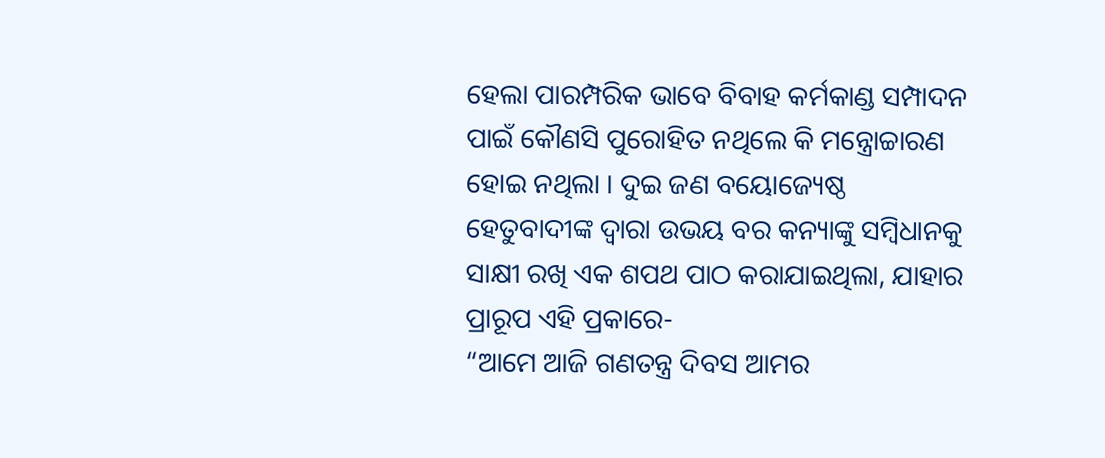ହେଲା ପାରମ୍ପରିକ ଭାବେ ବିବାହ କର୍ମକାଣ୍ଡ ସମ୍ପାଦନ ପାଇଁ କୌଣସି ପୁରୋହିତ ନଥିଲେ କି ମନ୍ତ୍ରୋଚ୍ଚାରଣ ହୋଇ ନଥିଲା । ଦୁଇ ଜଣ ବୟୋଜ୍ୟେଷ୍ଠ ହେତୁବାଦୀଙ୍କ ଦ୍ୱାରା ଉଭୟ ବର କନ୍ୟାଙ୍କୁ ସମ୍ବିଧାନକୁ ସାକ୍ଷୀ ରଖି ଏକ ଶପଥ ପାଠ କରାଯାଇଥିଲା, ଯାହାର ପ୍ରାରୂପ ଏହି ପ୍ରକାରେ-
“ଆମେ ଆଜି ଗଣତନ୍ତ୍ର ଦିବସ ଆମର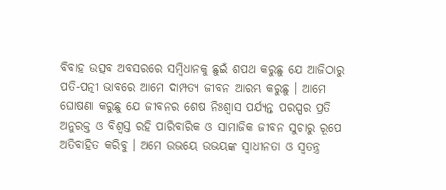ବିବାହ ଉତ୍ସବ ଅବସରରେ ସମ୍ବିଧାନକୁ ଛୁଇଁ ଶପଥ କରୁଛୁ ଯେ ଆଜିଠାରୁ ପତି-ପତ୍ନୀ ଭାବରେ ଆମେ ଦାମ୍ପତ୍ୟ ଜୀବନ ଆରମ୍ଭ କରୁଛୁ । ଆମେ ଘୋଷଣା କରୁଛୁ ଯେ ଜୀବନର ଶେଷ ନିଃଶ୍ୱାସ ପର୍ଯ୍ୟନ୍ତ ପରସ୍ପର ପ୍ରତି ଅନୁରକ୍ତ ଓ ବିଶ୍ୱସ୍ତ ରହି ପାରିବାରିକ ଓ ସାମାଜିକ ଜୀବନ ସୁଚାରୁ ରୂପେ ଅତିବାହିତ କରିବୁ । ଅମେ ଉଭୟେ ଉଭୟଙ୍କ ସ୍ୱାଧୀନତା ଓ ସ୍ୱତନ୍ତ୍ର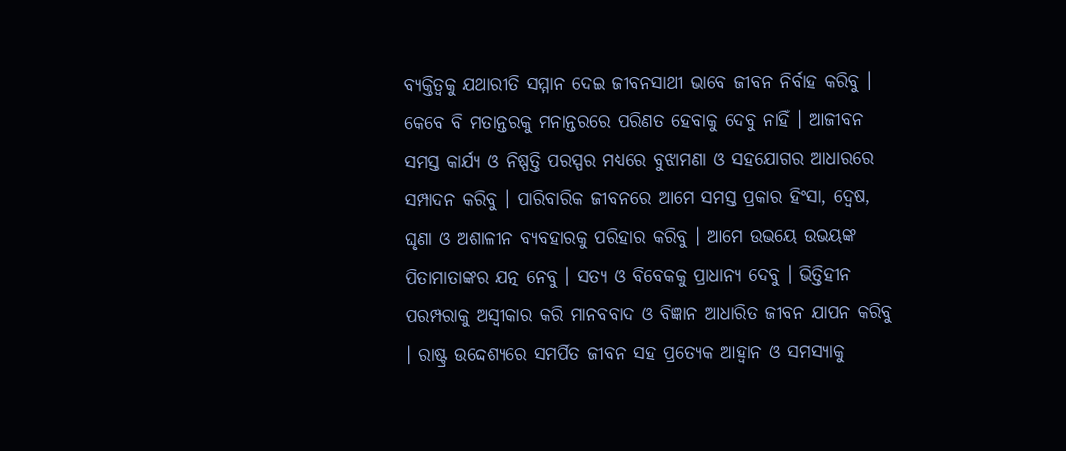ବ୍ୟକ୍ତିତ୍ୱକୁ ଯଥାରୀତି ସମ୍ମାନ ଦେଇ ଜୀବନସାଥୀ ଭାବେ ଜୀବନ ନିର୍ବାହ କରିବୁ । କେବେ ବି ମତାନ୍ତରକୁ ମନାନ୍ତରରେ ପରିଣତ ହେବାକୁ ଦେବୁ ନାହିଁ । ଆଜୀବନ ସମସ୍ତ କାର୍ଯ୍ୟ ଓ ନିଷ୍ପତ୍ତି ପରସ୍ପର ମଧ୍ୟରେ ବୁଝାମଣା ଓ ସହଯୋଗର ଆଧାରରେ ସମ୍ପାଦନ କରିବୁ । ପାରିବାରିକ ଜୀବନରେ ଆମେ ସମସ୍ତ ପ୍ରକାର ହିଂସା, ଦ୍ୱେଷ, ଘୃଣା ଓ ଅଶାଳୀନ ବ୍ୟବହାରକୁ ପରିହାର କରିବୁ । ଆମେ ଉଭୟେ ଉଭୟଙ୍କ ପିତାମାତାଙ୍କର ଯତ୍ନ ନେବୁ । ସତ୍ୟ ଓ ବିବେକକୁ ପ୍ରାଧାନ୍ୟ ଦେବୁ । ଭିତ୍ତିହୀନ ପରମ୍ପରାକୁ ଅସ୍ୱୀକାର କରି ମାନବବାଦ ଓ ବିଜ୍ଞାନ ଆଧାରିତ ଜୀବନ ଯାପନ କରିବୁ । ରାଷ୍ଟ୍ର ଉଦ୍ଦେଶ୍ୟରେ ସମର୍ପିତ ଜୀବନ ସହ ପ୍ରତ୍ୟେକ ଆହ୍ୱାନ ଓ ସମସ୍ୟାକୁ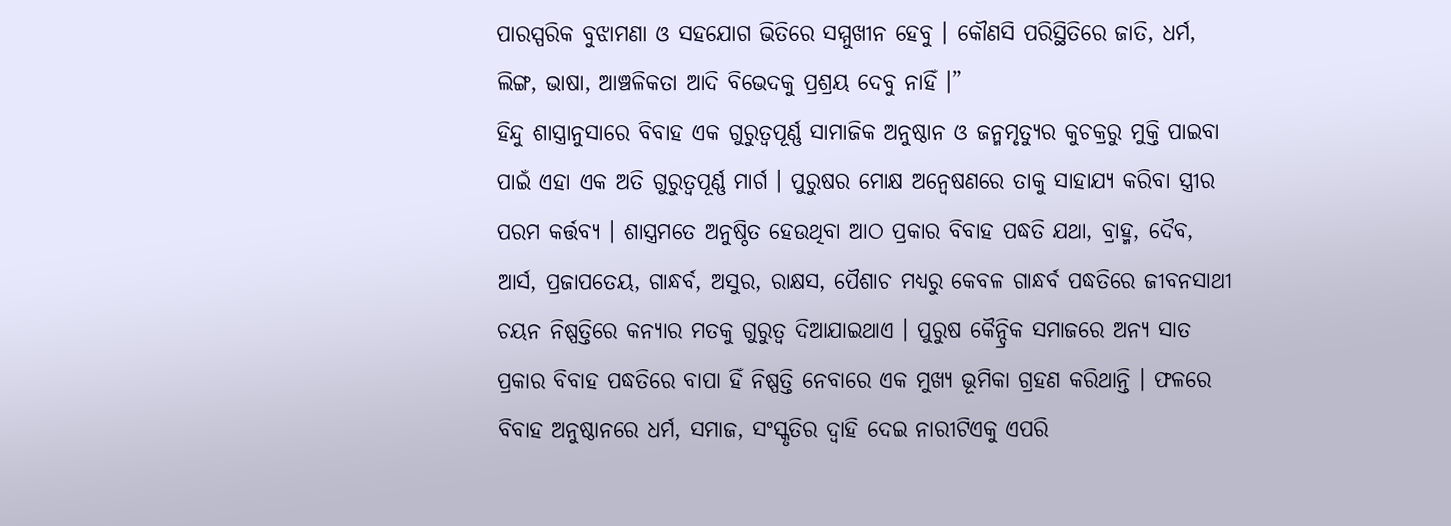ପାରସ୍ପରିକ ବୁଝାମଣା ଓ ସହଯୋଗ ଭିତିରେ ସମ୍ମୁଖୀନ ହେବୁ । କୌଣସି ପରିସ୍ଥିତିରେ ଜାତି, ଧର୍ମ, ଲିଙ୍ଗ, ଭାଷା, ଆଞ୍ଚଳିକତା ଆଦି ବିଭେଦକୁ ପ୍ରଶ୍ରୟ ଦେବୁ ନାହିଁ ।”
ହିନ୍ଦୁ ଶାସ୍ତ୍ରାନୁସାରେ ବିବାହ ଏକ ଗୁରୁତ୍ୱପୂର୍ଣ୍ଣ ସାମାଜିକ ଅନୁଷ୍ଠାନ ଓ ଜନ୍ମମୃତ୍ୟୁର କୁଚକ୍ରରୁ ମୁକ୍ତି ପାଇବା ପାଇଁ ଏହା ଏକ ଅତି ଗୁରୁତ୍ୱପୂର୍ଣ୍ଣ ମାର୍ଗ । ପୁରୁଷର ମୋକ୍ଷ ଅନ୍ୱେଷଣରେ ତାକୁ ସାହାଯ୍ୟ କରିବା ସ୍ତ୍ରୀର ପରମ କର୍ତ୍ତବ୍ୟ । ଶାସ୍ତ୍ରମତେ ଅନୁଷ୍ଠିତ ହେଉଥିବା ଆଠ ପ୍ରକାର ବିବାହ ପଦ୍ଧତି ଯଥା, ବ୍ରାହ୍ମ, ଦୈବ, ଆର୍ସ, ପ୍ରଜାପତେୟ, ଗାନ୍ଧର୍ବ, ଅସୁର, ରାକ୍ଷସ, ପୈଶାଚ ମଧ୍ୟରୁ କେବଳ ଗାନ୍ଧର୍ବ ପଦ୍ଧତିରେ ଜୀବନସାଥୀ ଚୟନ ନିଷ୍ପତ୍ତିରେ କନ୍ୟାର ମତକୁ ଗୁରୁତ୍ୱ ଦିଆଯାଇଥାଏ । ପୁରୁଷ କୈନ୍ଦ୍ରିକ ସମାଜରେ ଅନ୍ୟ ସାତ ପ୍ରକାର ବିବାହ ପଦ୍ଧତିରେ ବାପା ହିଁ ନିଷ୍ପତ୍ତି ନେବାରେ ଏକ ମୁଖ୍ୟ ଭୂମିକା ଗ୍ରହଣ କରିଥାନ୍ତି । ଫଳରେ ବିବାହ ଅନୁଷ୍ଠାନରେ ଧର୍ମ, ସମାଜ, ସଂସ୍କୃତିର ଦ୍ୱାହି ଦେଇ ନାରୀଟିଏକୁ ଏପରି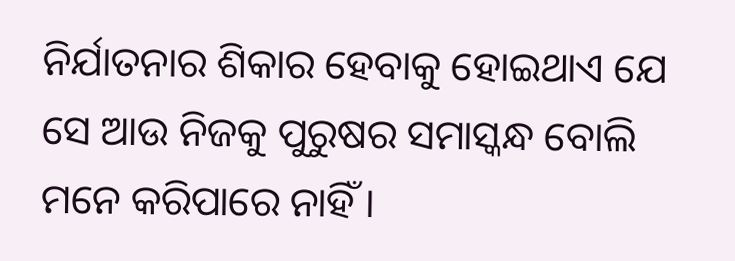ନିର୍ଯାତନାର ଶିକାର ହେବାକୁ ହୋଇଥାଏ ଯେ ସେ ଆଉ ନିଜକୁ ପୁରୁଷର ସମାସ୍କନ୍ଧ ବୋଲି ମନେ କରିପାରେ ନାହିଁ ।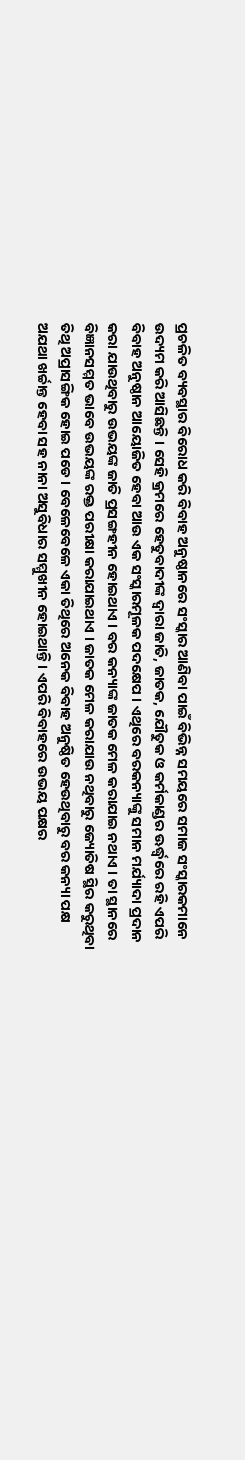ପ୍ରଚଳିତ ବ୍ୟବସ୍ଥାର ବିରୋଧ କରି ବିବାହ ଅନୁଷ୍ଠାନରେ ସଂସ୍କାର ଆଣିବା ପାଇଁ ବିଭିନ୍ନ ସମୟରେ ସମାଜ ସଂସ୍କାରକମାନେ ଉଦ୍ୟମ କରି ଆସିଛନ୍ତି । ସେହି କ୍ରମରେ ହେତୁବାଦୀଙ୍କ ଦ୍ୱାରା ଜାତି, ଜାତକ, ଯୌତୁକ ଓ କର୍ମକାଣ୍ଡର ଊର୍ଦ୍ଧ୍ୱରେ ରହି ଏପରି ବିବାହ ଅନୁଷ୍ଠାନ ଆୟୋଜିତ ହେବା ଆଉ ଏକ ସଂସ୍କାରମୂଳକ ପଦକ୍ଷେପ । ଏଥିରେ ବରକନ୍ୟାଙ୍କୁ ସମାନ ମର୍ଯ୍ୟାଦା ପ୍ରଦାନ କରା ଯାଉଥିବାରୁ ଉଭୟଙ୍କ ଜାତି ପ୍ରସଙ୍ଗହୀନ ହୋଇଥାଏ । ବର କନ୍ୟାଙ୍କ ଜାତକ ମେଳ କରାଯାଇ ନଥାଏ । ତା ସ୍ଥାନରେ ବିଜ୍ଞାନସମ୍ମତ ଭାବେ ଉଭୟଙ୍କ ରକ୍ତ ପରୀକ୍ଷା କରାଯାଇଥାଏ । ଜାତକ ମେଳ କରାଯାଉ ନଥିବାରୁ ଜ୍ୟୋତିଷ ସ୍ଥିର କରୁଥିବା ତିଥି ଅପ୍ରାସଙ୍ଗିକ ହୋଇ ପଡେ । ବେଳେବେଳେ ଏକା ତିଥିରେ ଅନେକ ବିବାହ ଅନୁଷ୍ଠିତ ହେଉଥିବାରୁ ବର କନ୍ୟା ପକ୍ଷ ଅଯଥା ଖର୍ଚ୍ଚାନ୍ତ ହେବା ସହ ନାନା ଅସୁବିଧାର ସମ୍ମୁଖୀନ ହୋଇଥାନ୍ତି । ଏପରି ବିବାହରେ ଉଭୟ ପକ୍ଷର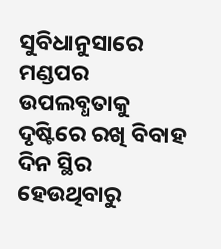ସୁବିଧାନୁସାରେ ମଣ୍ଡପର ଉପଲବ୍ଧତାକୁ ଦୃଷ୍ଟିରେ ରଖି ବିବାହ ଦିନ ସ୍ଥିର ହେଉଥିବାରୁ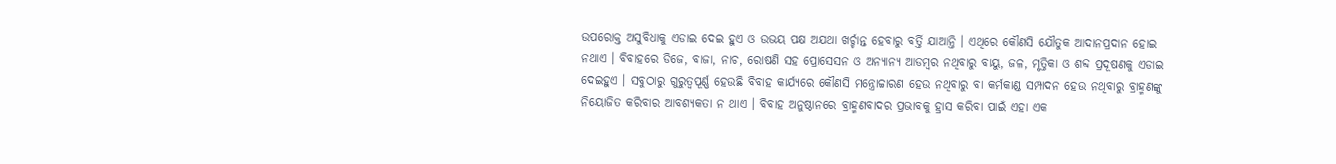ଉପରୋକ୍ତ ଅସୁବିଧାକୁ ଏଡାଇ ଦେଇ ହୁଏ ଓ ଉଭୟ ପକ୍ଷ ଅଯଥା ଖର୍ଚ୍ଚାନ୍ତ ହେବାରୁ ବର୍ତ୍ତି ଯାଆନ୍ତି । ଏଥିରେ କୌଣସି ଯୌତୁକ ଆଦାନପ୍ରଦାନ ହୋଇ ନଥାଏ । ବିବାହରେ ଡିଜେ, ବାଜା, ନାଚ, ରୋଷଣି ସହ ପ୍ରୋସେସନ ଓ ଅନ୍ୟାନ୍ୟ ଆଡମ୍ବର ନଥିବାରୁ ବାୟୁ, ଜଳ, ମୃତ୍ତିକା ଓ ଶବ୍ଦ ପ୍ରଦୂଷଣକୁ ଏଡାଇ ଦେଇହୁଏ । ସବୁଠାରୁ ଗୁରୁତ୍ୱପୂର୍ଣ୍ଣ ହେଉଛି ବିବାହ କାର୍ଯ୍ୟରେ କୌଣସି ମନ୍ତ୍ରୋଚ୍ଚାରଣ ହେଉ ନଥିବାରୁ ବା କର୍ମକାଣ୍ଡ ସମ୍ପାଦନ ହେଉ ନଥିବାରୁ ବ୍ରାହ୍ମଣଙ୍କୁ ନିୟୋଜିତ କରିବାର ଆବଶ୍ୟକତା ନ ଥାଏ । ବିବାହ ଅନୁଷ୍ଠାନରେ ବ୍ରାହ୍ମଣବାଦର ପ୍ରଭାବକୁ ହ୍ରାସ କରିବା ପାଇଁ ଏହା ଏକ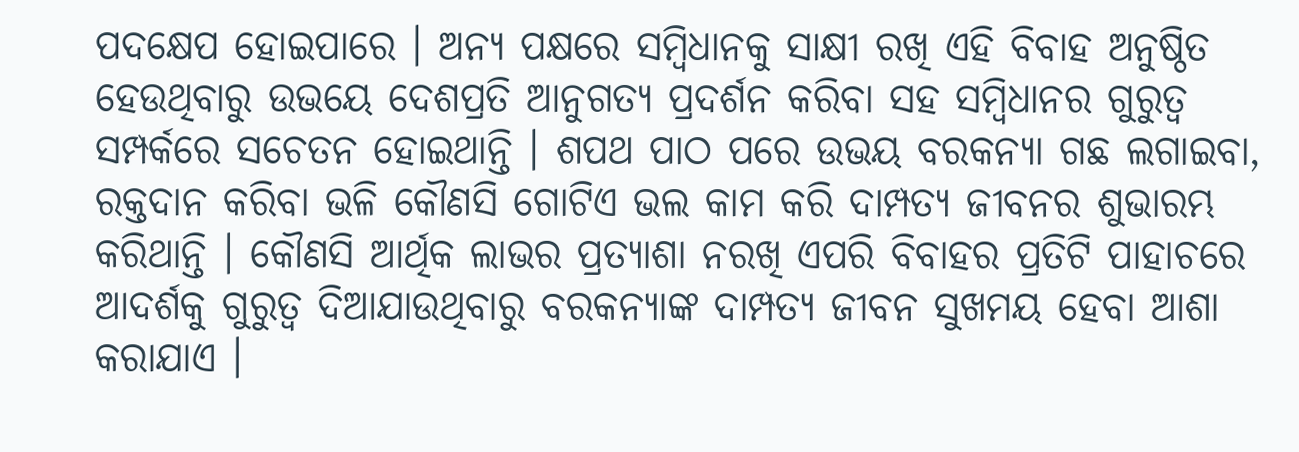ପଦକ୍ଷେପ ହୋଇପାରେ । ଅନ୍ୟ ପକ୍ଷରେ ସମ୍ବିଧାନକୁ ସାକ୍ଷୀ ରଖି ଏହି ବିବାହ ଅନୁଷ୍ଠିତ ହେଉଥିବାରୁ ଉଭୟେ ଦେଶପ୍ରତି ଆନୁଗତ୍ୟ ପ୍ରଦର୍ଶନ କରିବା ସହ ସମ୍ବିଧାନର ଗୁରୁତ୍ୱ ସମ୍ପର୍କରେ ସଚେତନ ହୋଇଥାନ୍ତି । ଶପଥ ପାଠ ପରେ ଉଭୟ ବରକନ୍ୟା ଗଛ ଲଗାଇବା, ରକ୍ତଦାନ କରିବା ଭଳି କୌଣସି ଗୋଟିଏ ଭଲ କାମ କରି ଦାମ୍ପତ୍ୟ ଜୀବନର ଶୁଭାରମ୍ଭ କରିଥାନ୍ତି । କୌଣସି ଆର୍ଥିକ ଲାଭର ପ୍ରତ୍ୟାଶା ନରଖି ଏପରି ବିବାହର ପ୍ରତିଟି ପାହାଚରେ ଆଦର୍ଶକୁ ଗୁରୁତ୍ୱ ଦିଆଯାଉଥିବାରୁ ବରକନ୍ୟାଙ୍କ ଦାମ୍ପତ୍ୟ ଜୀବନ ସୁଖମୟ ହେବା ଆଶା କରାଯାଏ ।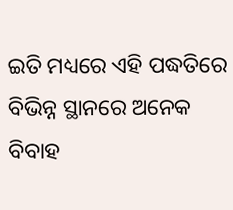ଇତି ମଧ୍ୟରେ ଏହି ପଦ୍ଧତିରେ ବିଭିନ୍ନ ସ୍ଥାନରେ ଅନେକ ବିବାହ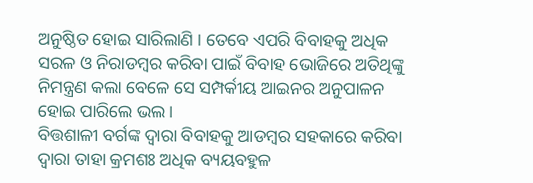ଅନୁଷ୍ଠିତ ହୋଇ ସାରିଲାଣି । ତେବେ ଏପରି ବିବାହକୁ ଅଧିକ ସରଳ ଓ ନିରାଡମ୍ବର କରିବା ପାଇଁ ବିବାହ ଭୋଜିରେ ଅତିଥିଙ୍କୁ ନିମନ୍ତ୍ରଣ କଲା ବେଳେ ସେ ସମ୍ପର୍କୀୟ ଆଇନର ଅନୁପାଳନ ହୋଇ ପାରିଲେ ଭଲ ।
ବିତ୍ତଶାଳୀ ବର୍ଗଙ୍କ ଦ୍ୱାରା ବିବାହକୁ ଆଡମ୍ବର ସହକାରେ କରିବା ଦ୍ୱାରା ତାହା କ୍ରମଶଃ ଅଧିକ ବ୍ୟୟବହୁଳ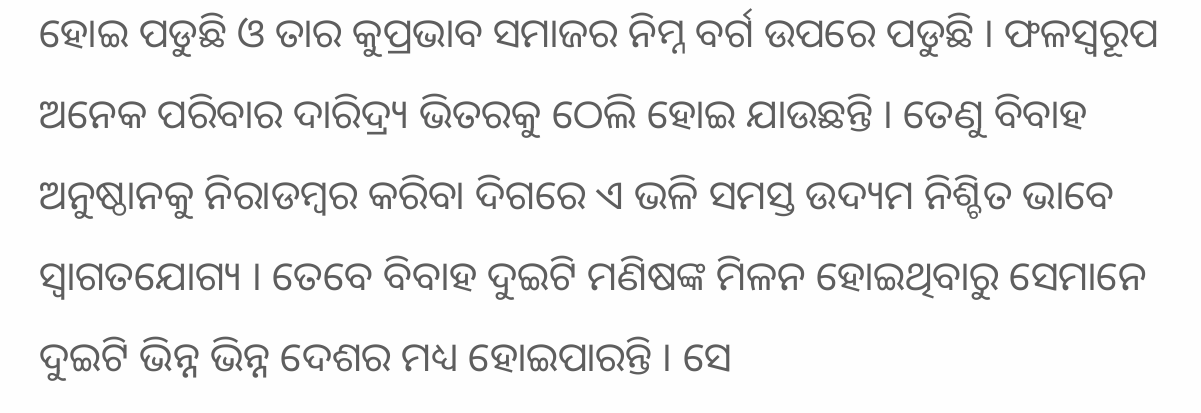ହୋଇ ପଡୁଛି ଓ ତାର କୁପ୍ରଭାବ ସମାଜର ନିମ୍ନ ବର୍ଗ ଉପରେ ପଡୁଛି । ଫଳସ୍ୱରୂପ ଅନେକ ପରିବାର ଦାରିଦ୍ର୍ୟ ଭିତରକୁ ଠେଲି ହୋଇ ଯାଉଛନ୍ତି । ତେଣୁ ବିବାହ ଅନୁଷ୍ଠାନକୁ ନିରାଡମ୍ବର କରିବା ଦିଗରେ ଏ ଭଳି ସମସ୍ତ ଉଦ୍ୟମ ନିଶ୍ଚିତ ଭାବେ ସ୍ୱାଗତଯୋଗ୍ୟ । ତେବେ ବିବାହ ଦୁଇଟି ମଣିଷଙ୍କ ମିଳନ ହୋଇଥିବାରୁ ସେମାନେ ଦୁଇଟି ଭିନ୍ନ ଭିନ୍ନ ଦେଶର ମଧ୍ୟ ହୋଇପାରନ୍ତି । ସେ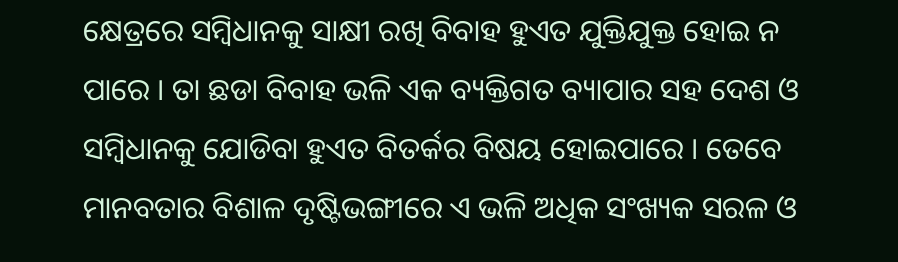କ୍ଷେତ୍ରରେ ସମ୍ବିଧାନକୁ ସାକ୍ଷୀ ରଖି ବିବାହ ହୁଏତ ଯୁକ୍ତିଯୁକ୍ତ ହୋଇ ନ ପାରେ । ତା ଛଡା ବିବାହ ଭଳି ଏକ ବ୍ୟକ୍ତିଗତ ବ୍ୟାପାର ସହ ଦେଶ ଓ ସମ୍ବିଧାନକୁ ଯୋଡିବା ହୁଏତ ବିତର୍କର ବିଷୟ ହୋଇପାରେ । ତେବେ ମାନବତାର ବିଶାଳ ଦୃଷ୍ଟିଭଙ୍ଗୀରେ ଏ ଭଳି ଅଧିକ ସଂଖ୍ୟକ ସରଳ ଓ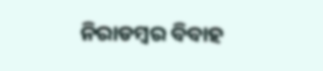ନିରାଡମ୍ବର ବିବାହ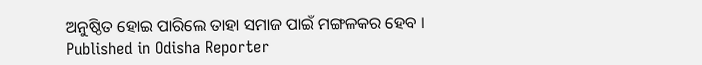ଅନୁଷ୍ଠିତ ହୋଇ ପାରିଲେ ତାହା ସମାଜ ପାଇଁ ମଙ୍ଗଳକର ହେବ ।
Published in Odisha Reporter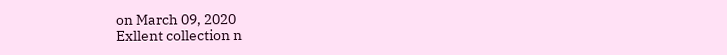on March 09, 2020
Exllent collection n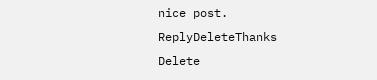nice post.
ReplyDeleteThanks
Delete